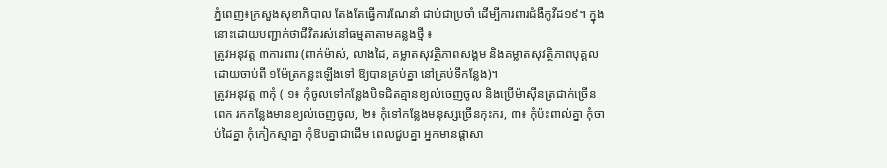ភ្នំពេញ៖ក្រសួងសុខាភិបាល តែងតែធ្វើការណែនាំ ជាប់ជាប្រចាំ ដើម្បីការពារជំងឺកូវីដ១៩។ ក្នុងនោះដោយបញ្ជាក់ថាជីវិតរស់នៅធម្មតាតាមគន្លងថ្មី ៖
ត្រូវអនុវត្ត ៣ការពារ (ពាក់ម៉ាស់, លាងដៃ, គម្លាតសុវត្ថិភាពសង្គម និងគម្លាតសុវត្ថិភាពបុគ្គល ដោយចាប់ពី ១ម៉ែត្រកន្លះឡើងទៅ ឱ្យបានគ្រប់គ្នា នៅគ្រប់ទីកន្លែង)។
ត្រូវអនុវត្ត ៣កុំ ( ១៖ កុំចូលទៅកន្លែងបិទជិតគ្មានខ្យល់ចេញចូល និងប្រើម៉ាស៊ីនត្រជាក់ច្រើនពេក រកកន្លែងមានខ្យល់ចេញចូល, ២៖ កុំទៅកន្លែងមនុស្សច្រើនកុះករ, ៣៖ កុំប៉ះពាល់គ្នា កុំចាប់ដៃគ្នា កុំកៀកស្មាគ្នា កុំឱបគ្នាជាដើម ពេលជួបគ្នា អ្នកមានផ្តាសា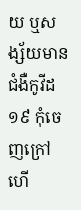យ ឬសង្ស័យមានជំងឺកូវីដ១៩ កុំចេញក្រៅ ហើ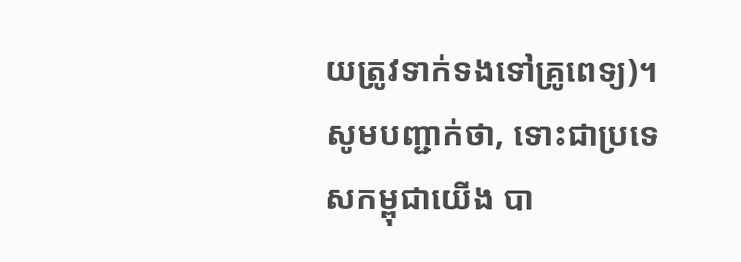យត្រូវទាក់ទងទៅគ្រូពេទ្យ)។
សូមបញ្ជាក់ថា, ទោះជាប្រទេសកម្ពុជាយើង បា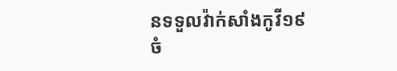នទទួលវ៉ាក់សាំងកូវី១៩ចំ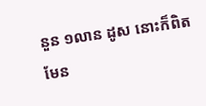នួន ១លាន ដូស នោះក៏ពិតមែន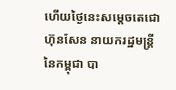ហើយថ្ងៃនេះសម្ដេចតេជោ ហ៊ុនសែន នាយករដ្ឋមន្ត្រី នៃកម្ពុជា បា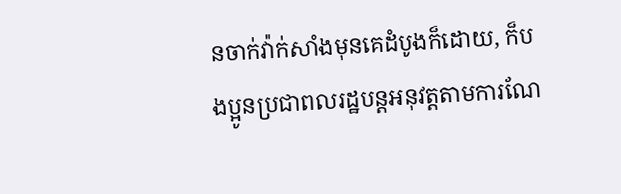នចាក់វ៉ាក់សាំងមុនគេដំបូងក៏ដោយ, ក៏បងប្អូនប្រជាពលរដ្ឋបន្តអនុវត្តតាមការណែ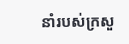នាំរបស់ក្រសួ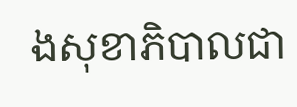ងសុខាភិបាលជា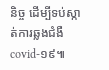និច្ច ដើម្បីទប់ស្កាត់ការឆ្លងជំងឺ covid-១៩៕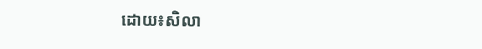ដោយ៖សិលា